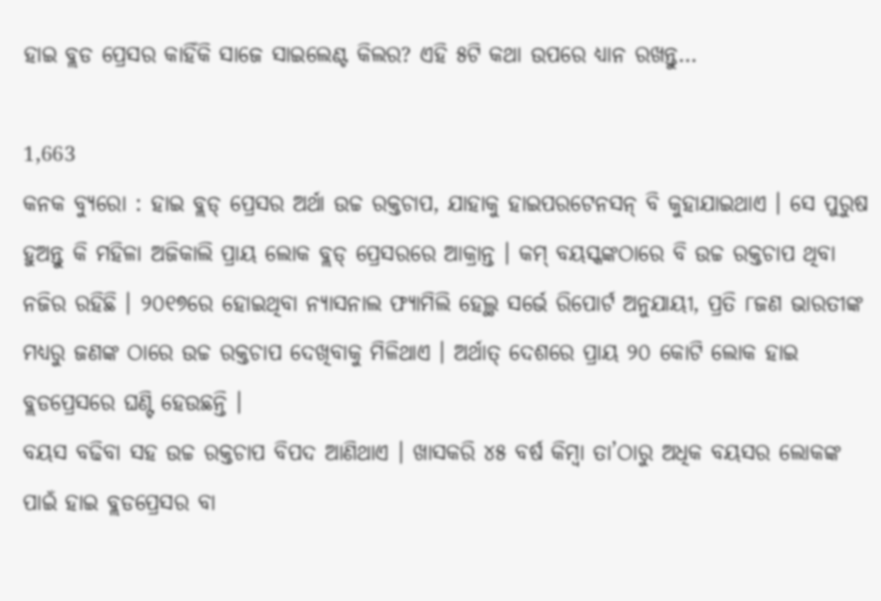ହାଇ ବ୍ଲଡ ପ୍ରେସର କାହିଁକି ସାଜେ ସାଇଲେଣ୍ଟ କିଲର? ଏହି ୫ଟି କଥା ଉପରେ ଧ୍ୟାନ ରଖନ୍ତୁ…

1,663
କନକ ବ୍ୟୁରୋ : ହାଇ ବ୍ଲଡ୍ ପ୍ରେସର ଅର୍ଥା ଉଚ୍ଚ ରକ୍ତଚାପ, ଯାହାକୁ ହାଇପରଟେନସନ୍ ବି କୁହାଯାଇଥାଏ । ସେ ପୁରୁଷ ହୁଅନ୍ତୁ କି ମହିଳା ଅଜିକାଲି ପ୍ରାୟ ଲୋକ ବ୍ଲଡ୍ ପ୍ରେସରରେ ଆକ୍ରାନ୍ତ । କମ୍ ବୟସ୍କଙ୍କଠାରେ ବି ଉଚ୍ଚ ରକ୍ତଚାପ ଥିବା ନଜିର ରହିଛି । ୨୦୧୭ରେ ହୋଇଥିବା ନ୍ୟାସନାଲ ଫ୍ୟାମିଲି ହେଲ୍ଥ ସର୍ଭେ ରିପୋର୍ଟ ଅନୁଯାୟୀ, ପ୍ରତି ୮ଜଣ ଭାରତୀଙ୍କ ମଧ୍ୟରୁ ଜଣଙ୍କ ଠାରେ ଉଚ୍ଚ ରକ୍ତଚାପ ଦେଖିବାକୁ ମିଳିଥାଏ । ଅର୍ଥାତ୍ ଦେଶରେ ପ୍ରାୟ ୨୦ କୋଟି ଲୋକ ହାଇ ବ୍ଲଡପ୍ରେସରେ ଘଣ୍ଟି ହେଉଛନ୍ତି ।
ବୟସ ବଢିବା ସହ ଉଚ୍ଚ ରକ୍ତଚାପ ବିପଦ ଆଣିଥାଏ । ଖାସକରି ୪୫ ବର୍ଷ କିମ୍ବା ତା’ଠାରୁ ଅଧିକ ବୟସର ଲୋକଙ୍କ ପାଇଁ ହାଇ ବ୍ଲଡପ୍ରେସର ବା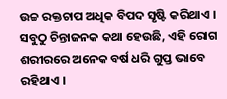ଉଚ୍ଚ ରକ୍ତଚାପ ଅଧିକ ବିପଦ ସୃଷ୍ଟି କରିଥାଏ । ସବୁଠୁ ଚିନ୍ତାଜନକ କଥା ହେଉଛି, ଏହି ରୋଗ ଶରୀରରେ ଅନେକ ବର୍ଷ ଧରି ଗୁପ୍ତ ଭାବେ ରହିଥାଏ ।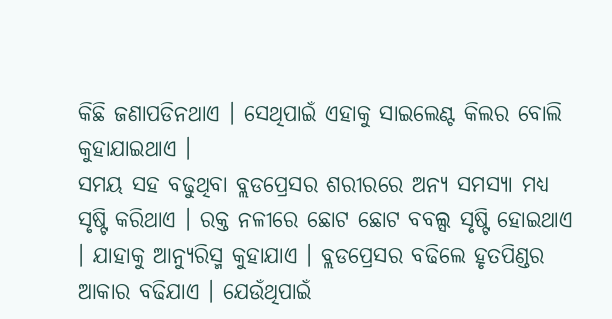କିଛି ଜଣାପଡିନଥାଏ । ସେଥିପାଇଁ ଏହାକୁ ସାଇଲେଣ୍ଟ କିଲର ବୋଲି କୁହାଯାଇଥାଏ ।
ସମୟ ସହ ବଢୁଥିବା ବ୍ଲଡପ୍ରେସର ଶରୀରରେ ଅନ୍ୟ ସମସ୍ୟା ମଧ୍ୟ ସୃଷ୍ଟି କରିଥାଏ । ରକ୍ତ ନଳୀରେ ଛୋଟ ଛୋଟ ବବଲ୍ସ ସୃଷ୍ଟି ହୋଇଥାଏ । ଯାହାକୁ ଆନ୍ୟୁରିସ୍ମ କୁହାଯାଏ । ବ୍ଲଡପ୍ରେସର ବଢିଲେ ହୃତପିଣ୍ଡର ଆକାର ବଢିଯାଏ । ଯେଉଁଥିପାଇଁ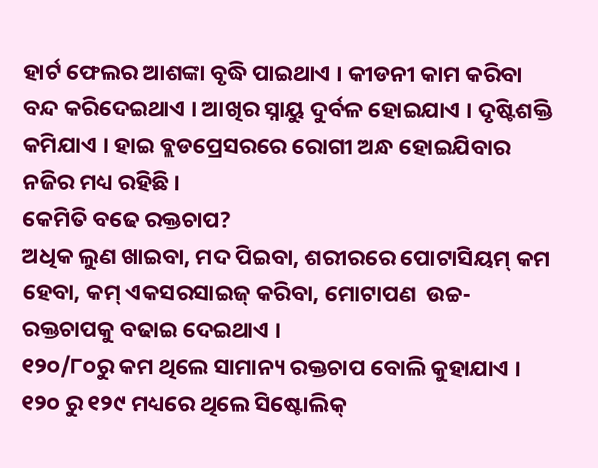ହାର୍ଟ ଫେଲର ଆଶଙ୍କା ବୃଦ୍ଧି ପାଇଥାଏ । କୀଡନୀ କାମ କରିବା ବନ୍ଦ କରିଦେଇଥାଏ । ଆଖିର ସ୍ନାୟୁ ଦୁର୍ବଳ ହୋଇଯାଏ । ଦୃଷ୍ଟିଶକ୍ତି କମିଯାଏ । ହାଇ ବ୍ଲଡପ୍ରେସରରେ ରୋଗୀ ଅନ୍ଧ ହୋଇଯିବାର ନଜିର ମଧ୍ୟ ରହିଛି ।
କେମିତି ବଢେ ରକ୍ତଚାପ?
ଅଧିକ ଲୁଣ ଖାଇବା, ମଦ ପିଇବା, ଶରୀରରେ ପୋଟାସିୟମ୍ କମ ହେବା, କମ୍ ଏକସରସାଇଜ୍ କରିବା, ମୋଟାପଣ  ଉଚ୍ଚ-ରକ୍ତଚାପକୁ ବଢାଇ ଦେଇଥାଏ ।
୧୨୦/୮୦ରୁ କମ ଥିଲେ ସାମାନ୍ୟ ରକ୍ତଚାପ ବୋଲି କୁହାଯାଏ । ୧୨୦ ରୁ ୧୨୯ ମଧ୍ୟରେ ଥିଲେ ସିଷ୍ଟୋଲିକ୍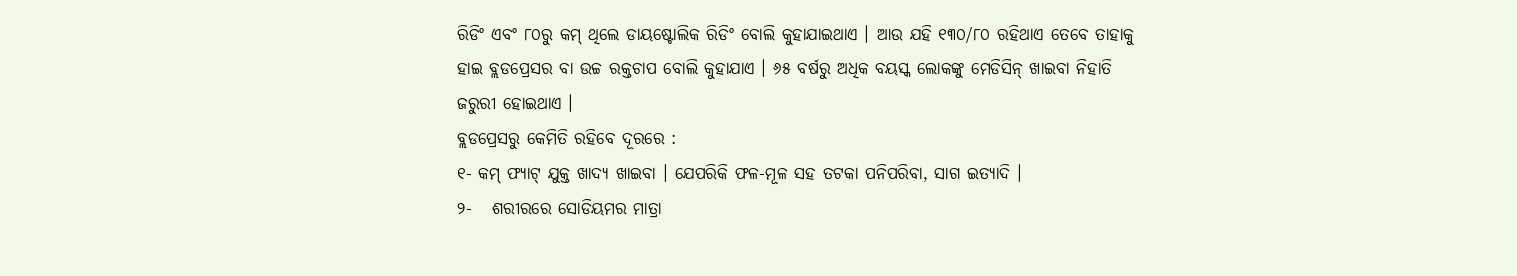ରିଡିଂ ଏବଂ ୮୦ରୁ କମ୍ ଥିଲେ ଡାୟଷ୍ଟୋଲିକ ରିଡିଂ ବୋଲି କୁହାଯାଇଥାଏ । ଆଉ ଯହି ୧୩୦/୮୦ ରହିଥାଏ ତେବେ ତାହାକୁ ହାଇ ବ୍ଲଡପ୍ରେସର ବା ଉଚ୍ଚ ରକ୍ତଚାପ ବୋଲି କୁହାଯାଏ । ୬୫ ବର୍ଷରୁ ଅଧିକ ବୟସ୍କ ଲୋକଙ୍କୁ ମେଡିସିନ୍ ଖାଇବା ନିହାତି ଜରୁରୀ ହୋଇଥାଏ ।
ବ୍ଲଡପ୍ରେସରୁ କେମିତି ରହିବେ ଦୂରରେ :
୧- କମ୍ ଫ୍ୟାଟ୍ ଯୁକ୍ତ ଖାଦ୍ୟ ଖାଇବା । ଯେପରିକି ଫଳ-ମୂଳ ସହ ତଟକା ପନିପରିବା, ସାଗ ଇତ୍ୟାଦି ।
୨-   ଶରୀରରେ ସୋଡିୟମର ମାତ୍ରା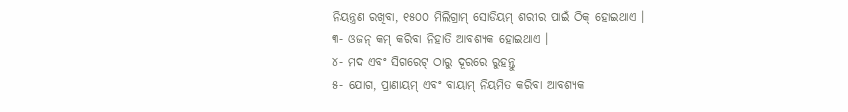ନିୟନ୍ତ୍ରଣ ରଖିବା, ୧୫୦୦ ମିଲିଗ୍ରାମ୍ ସୋଡିୟମ୍ ଶରୀର ପାଇଁ ଠିକ୍ ହୋଇଥାଏ ।
୩- ଓଜନ୍ କମ୍ କରିବା ନିହାତି ଆବଶ୍ୟକ ହୋଇଥାଏ ।
୪- ମଦ ଏବଂ ସିଗରେଟ୍ ଠାରୁ ଦୂରରେ ରୁହନ୍ତୁ
୫- ଯୋଗ, ପ୍ରାଣାୟମ୍ ଏବଂ ବାୟାମ୍ ନିୟମିତ କରିବା ଆବଶ୍ୟକ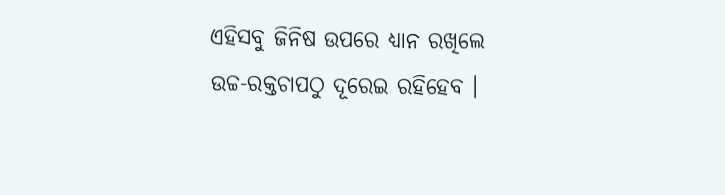ଏହିସବୁ ଜିନିଷ ଉପରେ ଧ୍ୟାନ ରଖିଲେ ଉଚ୍ଚ-ରକ୍ତଚାପଠୁ ଦୂରେଇ ରହିହେବ ।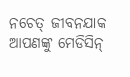ନଚେତ୍ ଜୀବନଯାକ ଆପଣଙ୍କୁ ମେଡିସିନ୍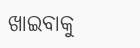ଖାଇବାକୁ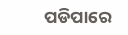ପଡିପାରେ